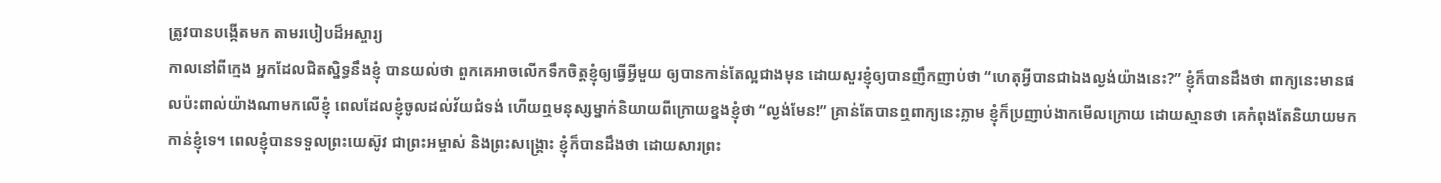ត្រូវបានបង្កើតមក តាមរបៀបដ៏អស្ចារ្យ
កាលនៅពីក្មេង អ្នកដែលជិតស្និទ្ធនឹងខ្ញុំ បានយល់ថា ពួកគេអាចលើកទឹកចិត្តខ្ញុំឲ្យធ្វើអ្វីមួយ ឲ្យបានកាន់តែល្អជាងមុន ដោយសួរខ្ញុំឲ្យបានញឹកញាប់ថា “ហេតុអ្វីបានជាឯងល្ងង់យ៉ាងនេះ?” ខ្ញុំក៏បានដឹងថា ពាក្យនេះមានផលប៉ះពាល់យ៉ាងណាមកលើខ្ញុំ ពេលដែលខ្ញុំចូលដល់វ័យជំទង់ ហើយឮមនុស្សម្នាក់និយាយពីក្រោយខ្នងខ្ញុំថា “ល្ងង់មែន!” គ្រាន់តែបានឮពាក្យនេះភ្លាម ខ្ញុំក៏ប្រញាប់ងាកមើលក្រោយ ដោយស្មានថា គេកំពុងតែនិយាយមកកាន់ខ្ញុំទេ។ ពេលខ្ញុំបានទទួលព្រះយេស៊ូវ ជាព្រះអម្ចាស់ និងព្រះសង្គ្រោះ ខ្ញុំក៏បានដឹងថា ដោយសារព្រះ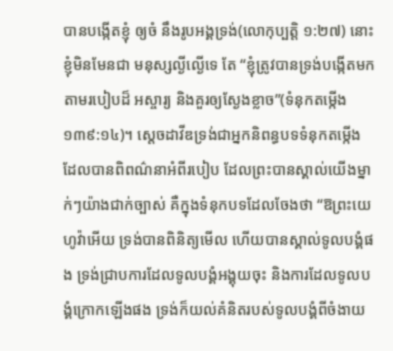បានបង្កើតខ្ញុំ ឲ្យចំ នឹងរូបអង្គទ្រង់(លោកុប្បត្តិ ១:២៧) នោះខ្ញុំមិនមែនជា មនុស្សល្ងីល្ងើទេ តែ “ខ្ញុំត្រូវបានទ្រង់បង្កើតមក តាមរបៀបដ៏ អស្ចារ្យ និងគួរឲ្យស្ងែងខ្លាច”(ទំនុកតម្កើង ១៣៩:១៤)។ ស្តេចដាវីឌទ្រង់ជាអ្នកនិពន្ធបទទំនុកតម្កើង ដែលបានពិពណ៌នាអំពីរបៀប ដែលព្រះបានស្គាល់យើងម្នាក់ៗយ៉ាងជាក់ច្បាស់ គឺក្នុងទំនុកបទដែលចែងថា “ឱព្រះយេហូវ៉ាអើយ ទ្រង់បានពិនិត្យមើល ហើយបានស្គាល់ទូលបង្គំផង ទ្រង់ជ្រាបការដែលទូលបង្គំអង្គុយចុះ និងការដែលទូលបង្គំក្រោកឡើងផង ទ្រង់ក៏យល់គំនិតរបស់ទូលបង្គំពីចំងាយ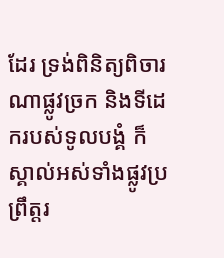ដែរ ទ្រង់ពិនិត្យពិចារណាផ្លូវច្រក និងទីដេករបស់ទូលបង្គំ ក៏ស្គាល់អស់ទាំងផ្លូវប្រព្រឹត្តរ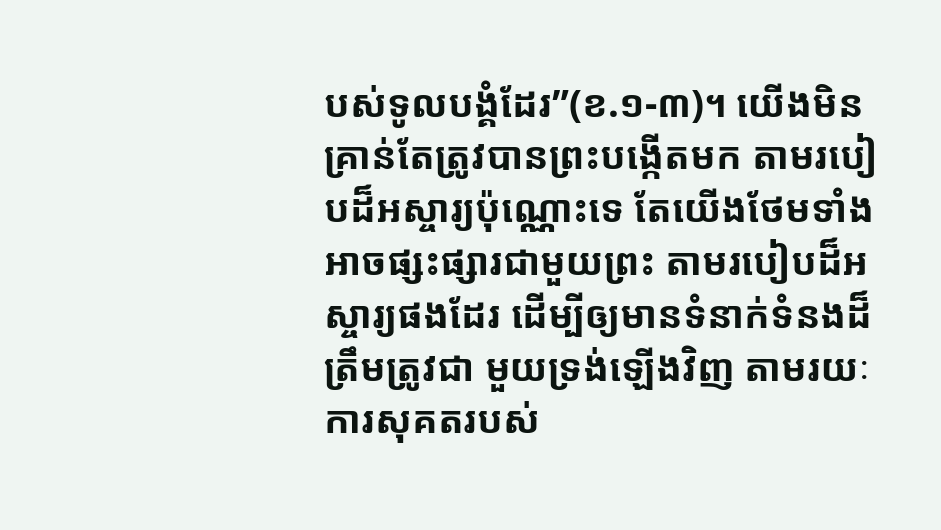បស់ទូលបង្គំដែរ”(ខ.១-៣)។ យើងមិនគ្រាន់តែត្រូវបានព្រះបង្កើតមក តាមរបៀបដ៏អស្ចារ្យប៉ុណ្ណោះទេ តែយើងថែមទាំងអាចផ្សះផ្សារជាមួយព្រះ តាមរបៀបដ៏អស្ចារ្យផងដែរ ដើម្បីឲ្យមានទំនាក់ទំនងដ៏ត្រឹមត្រូវជា មួយទ្រង់ឡើងវិញ តាមរយៈការសុគតរបស់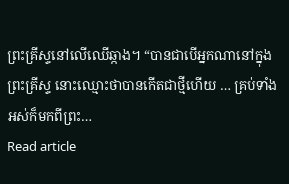ព្រះគ្រីស្ទនៅលើឈើឆ្កាង។ “បានជាបើអ្នកណានៅក្នុងព្រះគ្រីស្ទ នោះឈ្មោះថាបានកើតជាថ្មីហើយ … គ្រប់ទាំងអស់ក៏មកពីព្រះ…
Read article